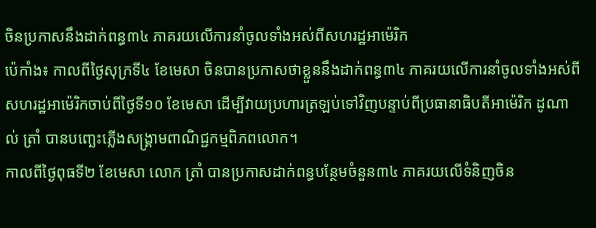ចិនប្រកាសនឹងដាក់ពន្ធ៣៤ ភាគរយលើការនាំចូលទាំងអស់ពីសហរដ្ឋអាម៉េរិក
ប៉េកាំង៖ កាលពីថ្ងៃសុក្រទី៤ ខែមេសា ចិនបានប្រកាសថាខ្លួននឹងដាក់ពន្ធ៣៤ ភាគរយលើការនាំចូលទាំងអស់ពីសហរដ្ឋអាម៉េរិកចាប់ពីថ្ងៃទី១០ ខែមេសា ដើម្បីវាយប្រហារត្រឡប់ទៅវិញបន្ទាប់ពីប្រធានាធិបតីអាម៉េរិក ដូណាល់ ត្រាំ បានបញ្ឆេះភ្លើងសង្គ្រាមពាណិជ្ជកម្មពិភពលោក។
កាលពីថ្ងៃពុធទី២ ខែមេសា លោក ត្រាំ បានប្រកាសដាក់ពន្ធបន្ថែមចំនួន៣៤ ភាគរយលើទំនិញចិន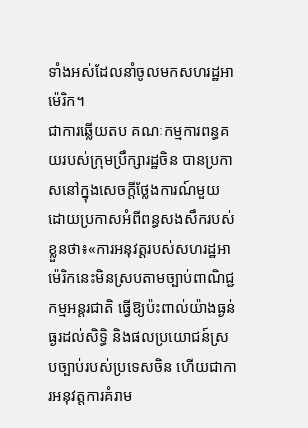ទាំងអស់ដែលនាំចូលមកសហរដ្ឋអាម៉េរិក។
ជាការឆ្លើយតប គណៈកម្មការពន្ធគយរបស់ក្រុមប្រឹក្សារដ្ឋចិន បានប្រកាសនៅក្នុងសេចក្តីថ្លែងការណ៍មួយដោយប្រកាសអំពីពន្ធសងសឹករបស់ខ្លួនថា៖«ការអនុវត្តរបស់សហរដ្ឋអាម៉េរិកនេះមិនស្របតាមច្បាប់ពាណិជ្ជកម្មអន្តរជាតិ ធ្វើឱ្យប៉ះពាល់យ៉ាងធ្ងន់ធ្ងរដល់សិទ្ធិ និងផលប្រយោជន៍ស្របច្បាប់របស់ប្រទេសចិន ហើយជាការអនុវត្តការគំរាម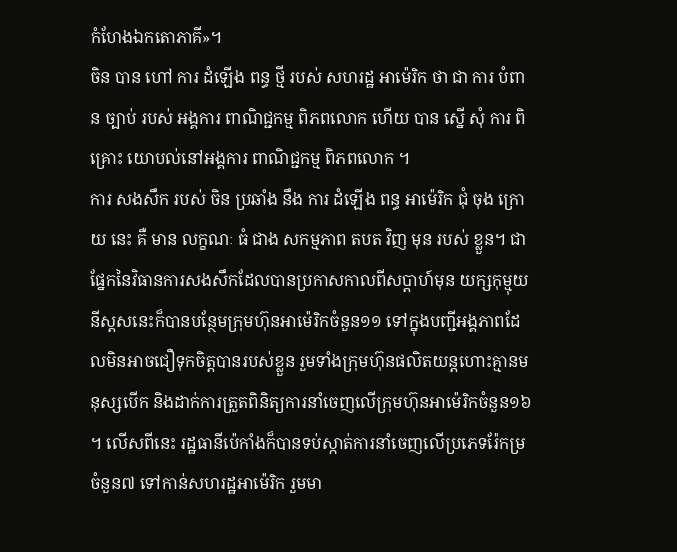កំហែងឯកតោភាគី»។
ចិន បាន ហៅ ការ ដំឡើង ពន្ធ ថ្មី របស់ សហរដ្ឋ អាម៉េរិក ថា ជា ការ បំពាន ច្បាប់ របស់ អង្គការ ពាណិជ្ជកម្ម ពិភពលោក ហើយ បាន ស្នើ សុំ ការ ពិគ្រោះ យោបល់នៅអង្គការ ពាណិជ្ជកម្ម ពិភពលោក ។
ការ សងសឹក របស់ ចិន ប្រឆាំង នឹង ការ ដំឡើង ពន្ធ អាម៉េរិក ជុំ ចុង ក្រោយ នេះ គឺ មាន លក្ខណៈ ធំ ជាង សកម្មភាព តបត វិញ មុន របស់ ខ្លួន។ ជាផ្នែកនៃវិធានការសងសឹកដែលបានប្រកាសកាលពីសប្តាហ៍មុន យក្សកុម្មុយនីស្ដសនេះក៏បានបន្ថែមក្រុមហ៊ុនអាម៉េរិកចំនួន១១ ទៅក្នុងបញ្ជីអង្គភាពដែលមិនអាចជឿទុកចិត្តបានរបស់ខ្លួន រួមទាំងក្រុមហ៊ុនផលិតយន្តហោះគ្មានមនុស្សបើក និងដាក់ការត្រួតពិនិត្យការនាំចេញលើក្រុមហ៊ុនអាម៉េរិកចំនួន១៦ ។ លើសពីនេះ រដ្ឋធានីប៉េកាំងក៏បានទប់ស្កាត់ការនាំចេញលើប្រភេទរ៉ែកម្រចំនួន៧ ទៅកាន់សហរដ្ឋអាម៉េរិក រួមមា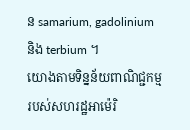ន samarium, gadolinium និង terbium ។
យោងតាមទិន្នន័យពាណិជ្ជកម្មរបស់សហរដ្ឋអាម៉េរិ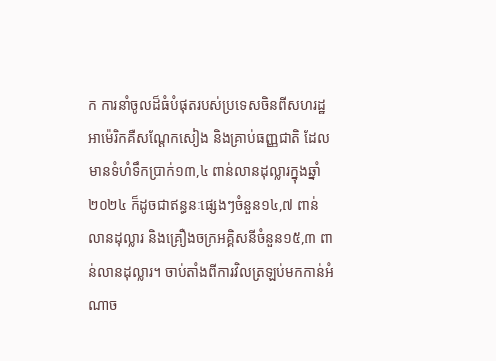ក ការនាំចូលដ៏ធំបំផុតរបស់ប្រទេសចិនពីសហរដ្ឋអាម៉េរិកគឺសណ្តែកសៀង និងគ្រាប់ធញ្ញជាតិ ដែលមានទំហំទឹកប្រាក់១៣,៤ ពាន់លានដុល្លារក្នុងឆ្នាំ២០២៤ ក៏ដូចជាឥន្ធនៈផ្សេងៗចំនួន១៤,៧ ពាន់លានដុល្លារ និងគ្រឿងចក្រអគ្គិសនីចំនួន១៥,៣ ពាន់លានដុល្លារ។ ចាប់តាំងពីការវិលត្រឡប់មកកាន់អំណាច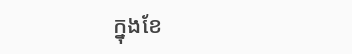ក្នុងខែ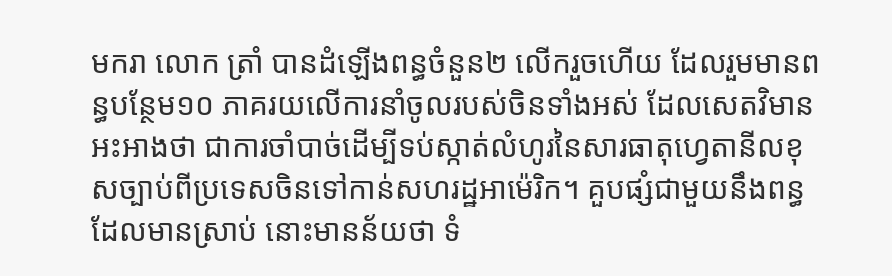មករា លោក ត្រាំ បានដំឡើងពន្ធចំនួន២ លើករួចហើយ ដែលរួមមានពន្ធបន្ថែម១០ ភាគរយលើការនាំចូលរបស់ចិនទាំងអស់ ដែលសេតវិមានអះអាងថា ជាការចាំបាច់ដើម្បីទប់ស្កាត់លំហូរនៃសារធាតុហ្វេតានីលខុសច្បាប់ពីប្រទេសចិនទៅកាន់សហរដ្ឋអាម៉េរិក។ គួបផ្សំជាមួយនឹងពន្ធដែលមានស្រាប់ នោះមានន័យថា ទំ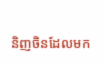និញចិនដែលមក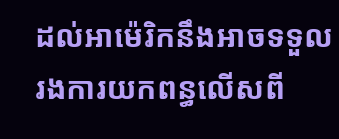ដល់អាម៉េរិកនឹងអាចទទួលរងការយកពន្ធលើសពី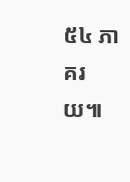៥៤ ភាគរយ៕